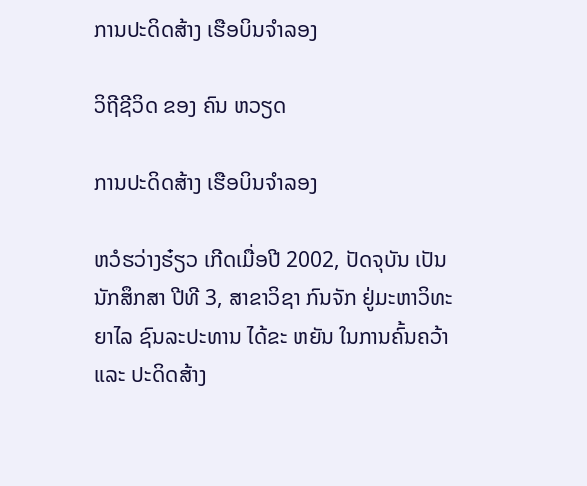ການປະດິດສ້າງ ເຮືອບິນຈໍາລອງ

ວິຖີຊີວິດ ຂອງ ຄົນ ຫວຽດ

ການປະດິດສ້າງ ເຮືອບິນຈໍາລອງ

ຫວໍຮວ່າງຮ໋ຽວ ເກີດເມື່ອປີ 2002, ປັດຈຸບັນ ເປັນນັກສຶກສາ ປີທີ 3, ສາຂາວິຊາ ກົນຈັກ ຢູ່ມະຫາວິທະຍາໄລ ຊົນລະປະທານ ໄດ້ຂະ ຫຍັນ ໃນການຄົ້ນຄວ້າ ແລະ ປະດິດສ້າງ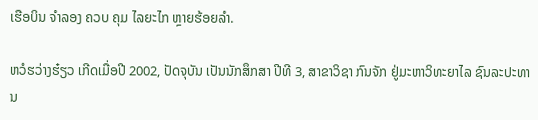ເຮືອບິນ ຈໍາລອງ ຄວບ ຄຸມ ໄລຍະໄກ ຫຼາຍຮ້ອຍລຳ.

ຫວໍຮວ່າງຮ໋ຽວ ເກີດເມື່ອປີ 2002, ປັດຈຸບັນ ເປັນນັກສຶກສາ ປີທີ 3, ສາຂາວິຊາ ກົນຈັກ ຢູ່ມະຫາວິທະຍາໄລ ຊົນລະປະທານ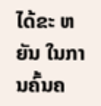ໄດ້ຂະ ຫຍັນ ໃນການຄົ້ນຄ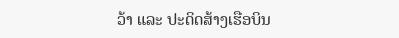ວ້າ ແລະ ປະດິດສ້າງເຮືອບິນ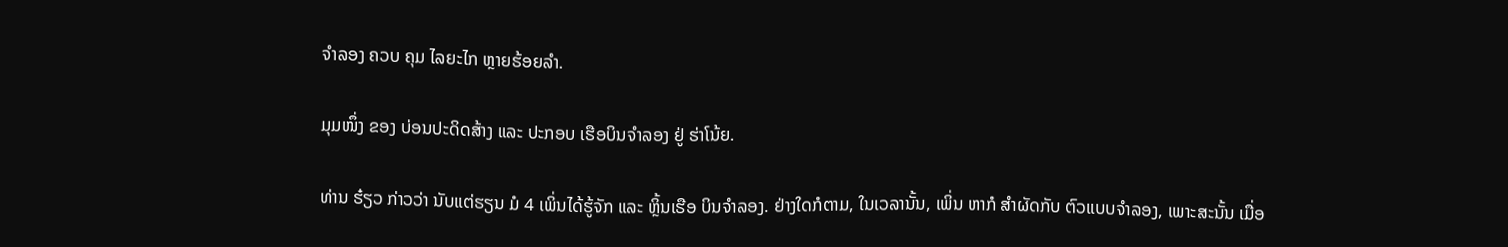ຈໍາລອງ ຄວບ ຄຸມ ໄລຍະໄກ ຫຼາຍຮ້ອຍລຳ.

ມຸມໜຶ່ງ ຂອງ ບ່ອນປະດິດສ້າງ ແລະ ປະກອບ ເຮືອບິນຈຳລອງ ຢູ່ ຮ່າໂນ້ຍ.

ທ່ານ ຮ໋ຽວ ກ່າວວ່າ ນັບແຕ່ຮຽນ ມໍ 4 ເພິ່ນໄດ້ຮູ້ຈັກ ແລະ ຫຼິ້ນເຮືອ ບິນຈຳລອງ. ຢ່າງໃດກໍຕາມ, ໃນເວລານັ້ນ, ເພິ່ນ ຫາກໍ ສຳຜັດກັບ ຕົວແບບຈຳລອງ, ເພາະສະນັ້ນ ເມື່ອ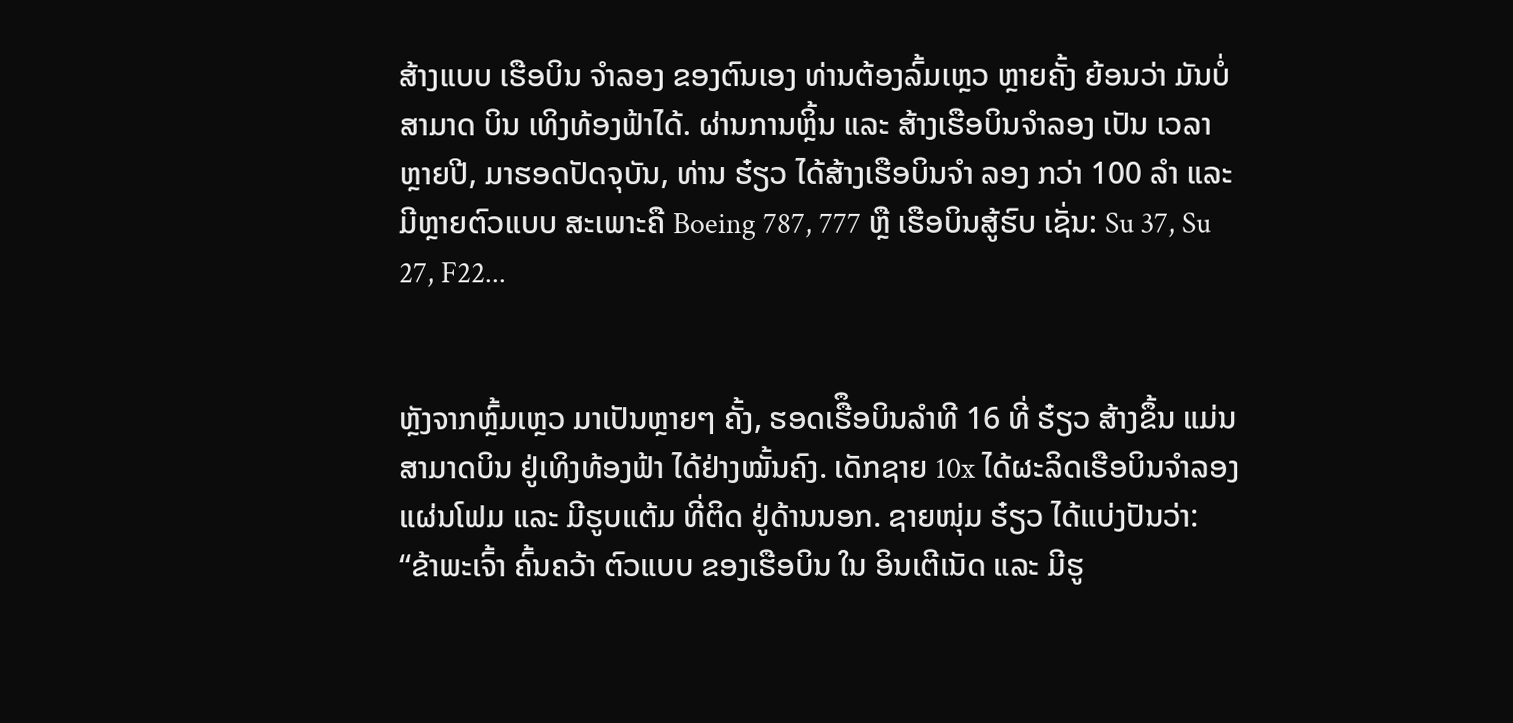ສ້າງແບບ ເຮືອບິນ ຈໍາລອງ ຂອງຕົນເອງ ທ່ານຕ້ອງລົ້ມເຫຼວ ຫຼາຍຄັ້ງ ຍ້ອນວ່າ ມັນບໍ່ສາມາດ ບິນ ເທິງທ້ອງຟ້າໄດ້. ຜ່ານການຫຼິ້ນ ແລະ ສ້າງເຮືອບິນຈຳລອງ ເປັນ ເວລາ ຫຼາຍປີ, ມາຮອດປັດຈຸບັນ, ທ່ານ ຮ໋ຽວ ໄດ້ສ້າງເຮືອບິນຈຳ ລອງ ກວ່າ 100 ລໍາ ແລະ ມີຫຼາຍຕົວແບບ ສະເພາະຄື Boeing 787, 777 ຫຼື ເຮືອບິນສູ້ຮົບ ເຊັ່ນ: Su 37, Su 27, F22...


ຫຼັງຈາກຫຼົ້ມເຫຼວ ມາເປັນຫຼາຍໆ ຄັ້ງ, ຮອດເຮືຶອບິນລຳທີ 16 ທີ່ ຮ໋ຽວ ສ້າງຂຶ້ນ ແມ່ນສາມາດບິນ ຢູ່ເທິງທ້ອງຟ້າ ໄດ້ຢ່າງໝັ້ນຄົງ. ເດັກຊາຍ 10x ໄດ້ຜະລິດເຮືອບິນຈໍາລອງ ແຜ່ນໂຟມ ແລະ ມີຮູບແຕ້ມ ທີ່ຕິດ ຢູ່ດ້ານນອກ. ຊາຍໜຸ່ມ ຮ໋ຽວ ໄດ້ແບ່ງປັນວ່າ: “ຂ້າພະເຈົ້າ ຄົ້ນຄວ້າ ຕົວແບບ ຂອງເຮືອບິນ ໃນ ອິນເຕີເນັດ ແລະ ມີຮູ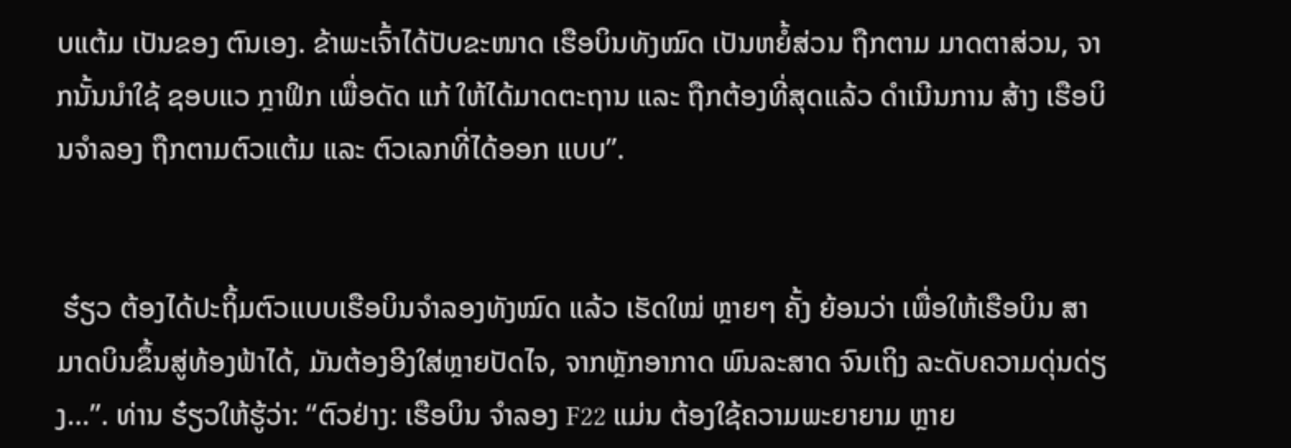ບແຕ້ມ ເປັນຂອງ ຕົນເອງ. ຂ້າພະເຈົ້າໄດ້ປັບຂະໜາດ ເຮືອບິນທັງໝົດ ເປັນຫຍໍ້ສ່ວນ ຖືກຕາມ ມາດຕາສ່ວນ, ຈາກນັ້ນນຳໃຊ້ ຊອບແວ ກຼາຟິກ ເພື່ອດັດ ແກ້ ໃຫ້ໄດ້ມາດຕະຖານ ແລະ ຖືກຕ້ອງທີ່ສຸດແລ້ວ ດຳເນີນການ ສ້າງ ເຮືອບິນຈຳລອງ ຖືກຕາມຕົວແຕ້ມ ແລະ ຕົວເລກທີ່ໄດ້ອອກ ແບບ”.


 ຮ໋ຽວ ຕ້ອງໄດ້ປະຖິ້ມຕົວແບບເຮືອບິນຈໍາລອງທັງໝົດ ແລ້ວ ເຮັດໃໝ່ ຫຼາຍໆ ຄັ້ງ ຍ້ອນວ່າ ເພື່ອໃຫ້ເຮືອບິນ ສາມາດບິນຂຶ້ນສູ່ທ້ອງຟ້າໄດ້, ມັນຕ້ອງອີງໃສ່ຫຼາຍປັດໄຈ, ຈາກຫຼັກອາກາດ ພົນລະສາດ ຈົນເຖິງ ລະດັບຄວາມດຸ່ນດ່ຽງ…”. ທ່ານ ຮ໋ຽວໃຫ້ຮູ້ວ່າ: “ຕົວຢ່າງ: ເຮືອບິນ ຈຳລອງ F22 ແມ່ນ ຕ້ອງໃຊ້ຄວາມພະຍາຍາມ ຫຼາຍ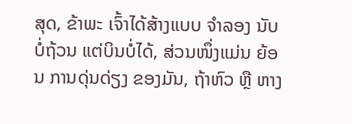ສຸດ, ຂ້າພະ ເຈົ້າໄດ້ສ້າງແບບ ຈໍາລອງ ນັບບໍ່ຖ້ວນ ແຕ່ບິນບໍ່ໄດ້, ສ່ວນໜຶ່ງແມ່ນ ຍ້ອນ ການດຸ່ນດ່ຽງ ຂອງມັນ, ຖ້າຫົວ ຫຼື ຫາງ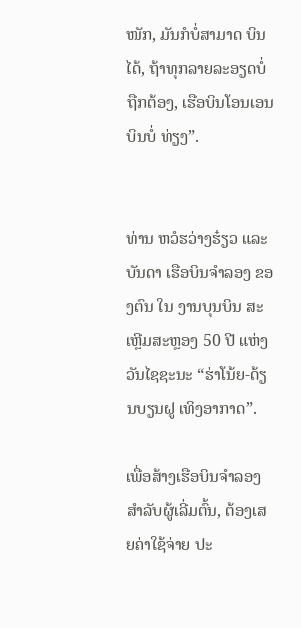ໜັກ, ມັນກໍບໍ່ສາມາດ ບິນໄດ້, ຖ້າທຸກລາຍລະອຽດບໍ່ ຖືກຕ້ອງ, ເຮືອບິນໂອນເອນ ບິນບໍ່ ທ່ຽງ”.


ທ່ານ ຫວໍຮວ່າງຮ໋ຽວ ແລະ ບັນດາ ເຮືອບິນຈຳລອງ ຂອງຕົນ ໃນ ງານບຸນບິນ ສະເຫຼີມສະຫຼອງ 50 ປີ ແຫ່ງວັນໄຊຊະນະ “ຮ່າໂນ້ຍ-ດ້ຽນບຽນຝູ ເທິງອາກາດ”.

ເພື່ອສ້າງເຮືອບິນຈຳລອງ ສຳລັບຜູ້ເລີ່ມຕົ້ນ, ຕ້ອງເສຍຄ່າໃຊ້ຈ່າຍ ປະ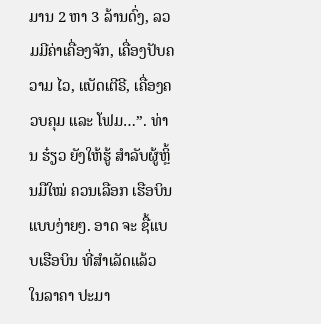ມານ 2 ຫາ 3 ລ້ານດົ່ງ, ລວມມີຄ່າເຄື່ອງຈັກ, ເຄື່ອງປັບຄວາມ ໄວ, ແບັດເຕີຣີ, ເຄື່ອງຄວບຄຸມ ແລະ ໂຟມ…”. ທ່ານ ຮ໋ຽວ ຍັງໃຫ້ຮູ້ ສຳລັບຜູ້ຫຼິ້ນມືໃໝ່ ຄວນເລືອກ ເຮືອບິນແບບງ່າຍໆ. ອາດ ຈະ ຊື້ແບບເຮືອບິນ ທີ່ສຳເລັດແລ້ວ ໃນລາຄາ ປະມາ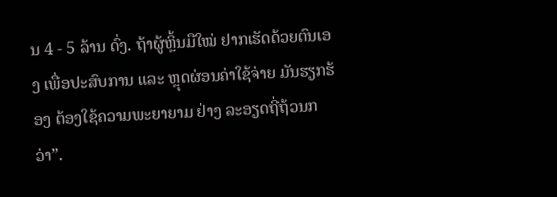ນ 4 - 5 ລ້ານ ດົ່ງ. ຖ້າຜູ້ຫຼິ້ນມືໃໝ່ ຢາກເຮັດດ້ວຍຕົນເອງ ເພື່ອປະສົບການ ແລະ ຫຼຸດຜ່ອນຄ່າໃຊ້ຈ່າຍ ມັນຮຽກຮ້ອງ ຕ້ອງໃຊ້ຄວາມພະຍາຍາມ ຢ່າງ ລະອຽດຖີ່ຖ້ວນກວ່າ”.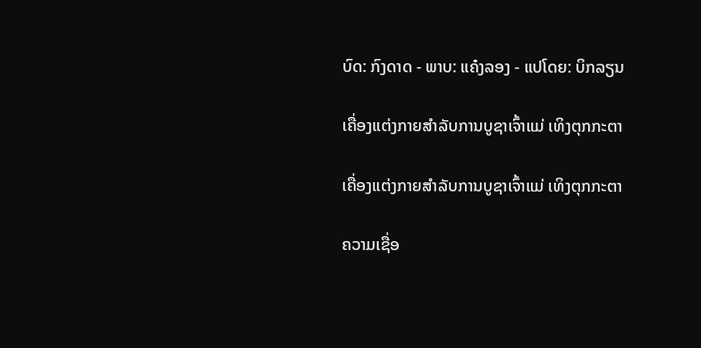ບົດ: ກົງດາດ - ພາບ: ແຄ໋ງລອງ - ແປໂດຍ: ບິກລຽນ

ເຄື່ອງແຕ່ງກາຍສຳລັບການບູຊາເຈົ້າແມ່ ເທິງຕຸກກະຕາ

ເຄື່ອງແຕ່ງກາຍສຳລັບການບູຊາເຈົ້າແມ່ ເທິງຕຸກກະຕາ

ຄວາມເຊື່ອ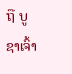ຖື ບູຊາເຈົ້າ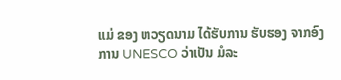ແມ່ ຂອງ ຫວຽດນາມ ໄດ້ຮັບການ ຮັບຮອງ ຈາກອົງການ UNESCO ວ່າເປັນ ມໍລະ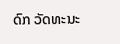ດົກ ວັດທະນະ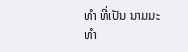ທຳ ທີ່ເປັນ ນາມມະທຳ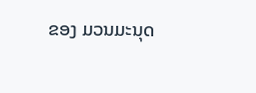ຂອງ ມວນມະນຸດ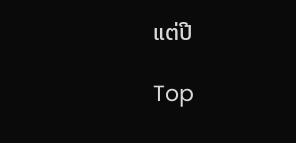ແຕ່ປີ

Top